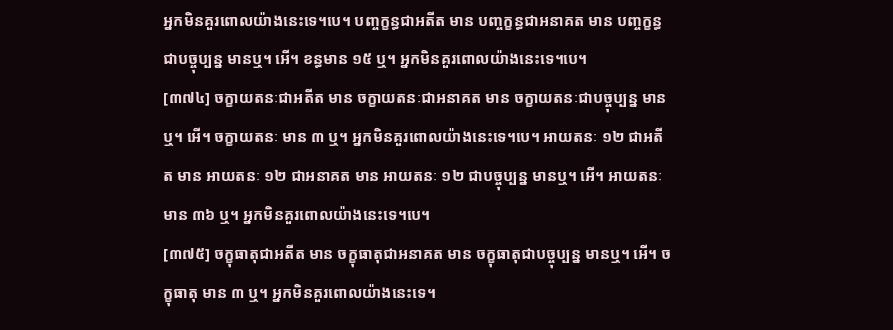អ្នកមិនគួរពោលយ៉ាងនេះទេ។បេ។ បញ្ចក្ខន្ធជាអតីត មាន បញ្ចក្ខន្ធជាអនាគត មាន បញ្ចក្ខន្ធជាបច្ចុប្បន្ន មានឬ។ អើ។ ខន្ធមាន ១៥ ឬ។ អ្នកមិនគួរពោលយ៉ាងនេះទេ។បេ។
[៣៧៤] ចក្ខាយតនៈជាអតីត មាន ចក្ខាយតនៈជាអនាគត មាន ចក្ខាយតនៈជាបច្ចុប្បន្ន មានឬ។ អើ។ ចក្ខាយតនៈ មាន ៣ ឬ។ អ្នកមិនគួរពោលយ៉ាងនេះទេ។បេ។ អាយតនៈ ១២ ជាអតីត មាន អាយតនៈ ១២ ជាអនាគត មាន អាយតនៈ ១២ ជាបច្ចុប្បន្ន មានឬ។ អើ។ អាយតនៈ មាន ៣៦ ឬ។ អ្នកមិនគួរពោលយ៉ាងនេះទេ។បេ។
[៣៧៥] ចក្ខុធាតុជាអតីត មាន ចក្ខុធាតុជាអនាគត មាន ចក្ខុធាតុជាបច្ចុប្បន្ន មានឬ។ អើ។ ចក្ខុធាតុ មាន ៣ ឬ។ អ្នកមិនគួរពោលយ៉ាងនេះទេ។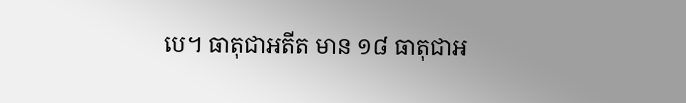បេ។ ធាតុជាអតីត មាន ១៨ ធាតុជាអ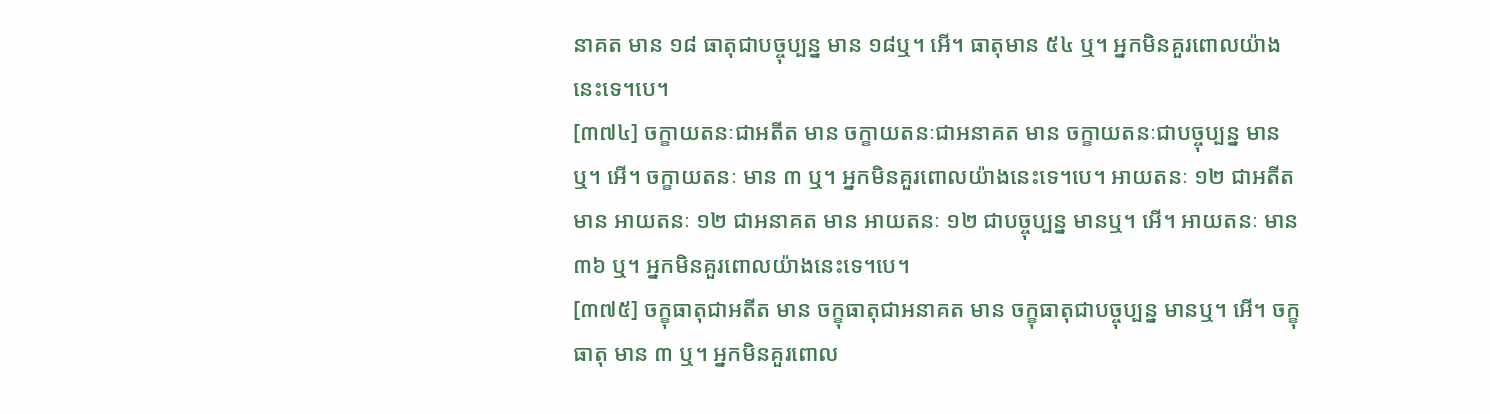នាគត មាន ១៨ ធាតុជាបច្ចុប្បន្ន មាន ១៨ឬ។ អើ។ ធាតុមាន ៥៤ ឬ។ អ្នកមិនគួរពោលយ៉ាងនេះទេ។បេ។
[៣៧៤] ចក្ខាយតនៈជាអតីត មាន ចក្ខាយតនៈជាអនាគត មាន ចក្ខាយតនៈជាបច្ចុប្បន្ន មានឬ។ អើ។ ចក្ខាយតនៈ មាន ៣ ឬ។ អ្នកមិនគួរពោលយ៉ាងនេះទេ។បេ។ អាយតនៈ ១២ ជាអតីត មាន អាយតនៈ ១២ ជាអនាគត មាន អាយតនៈ ១២ ជាបច្ចុប្បន្ន មានឬ។ អើ។ អាយតនៈ មាន ៣៦ ឬ។ អ្នកមិនគួរពោលយ៉ាងនេះទេ។បេ។
[៣៧៥] ចក្ខុធាតុជាអតីត មាន ចក្ខុធាតុជាអនាគត មាន ចក្ខុធាតុជាបច្ចុប្បន្ន មានឬ។ អើ។ ចក្ខុធាតុ មាន ៣ ឬ។ អ្នកមិនគួរពោល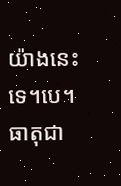យ៉ាងនេះទេ។បេ។ ធាតុជា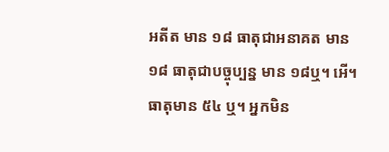អតីត មាន ១៨ ធាតុជាអនាគត មាន ១៨ ធាតុជាបច្ចុប្បន្ន មាន ១៨ឬ។ អើ។ ធាតុមាន ៥៤ ឬ។ អ្នកមិន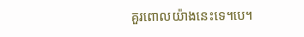គួរពោលយ៉ាងនេះទេ។បេ។